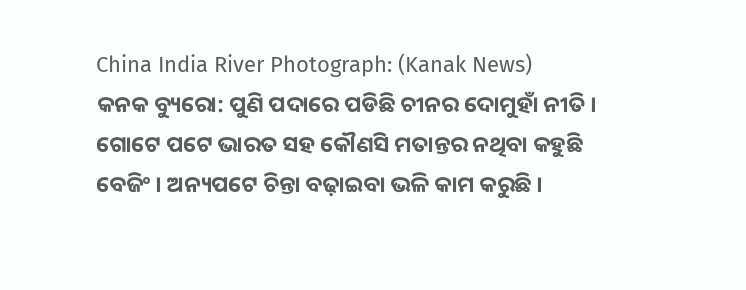China India River Photograph: (Kanak News)
କନକ ବ୍ୟୁରୋ: ପୁଣି ପଦାରେ ପଡିଛି ଚୀନର ଦୋମୁହାଁ ନୀତି । ଗୋଟେ ପଟେ ଭାରତ ସହ କୌଣସି ମତାନ୍ତର ନଥିବା କହୁଛି ବେଜିଂ । ଅନ୍ୟପଟେ ଚିନ୍ତା ବଢ଼ାଇବା ଭଳି କାମ କରୁଛି ।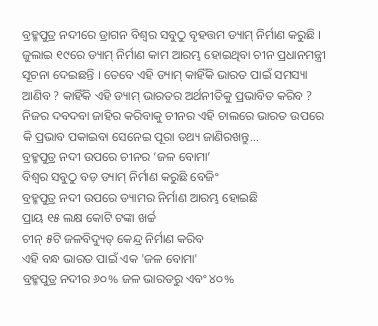ବ୍ରହ୍ମପୁତ୍ର ନଦୀରେ ଡ୍ରାଗନ ବିଶ୍ବର ସବୁଠୁ ବୃହତ୍ତମ ଡ୍ୟାମ୍ ନିର୍ମାଣ କରୁଛି । ଜୁଲାଇ ୧୯ରେ ଡ୍ୟାମ୍ ନିର୍ମାଣ କାମ ଆରମ୍ଭ ହୋଇଥିବା ଚୀନ ପ୍ରଧାନମନ୍ତ୍ରୀ ସୂଚନା ଦେଇଛନ୍ତି । ତେବେ ଏହି ଡ୍ୟାମ୍ କାହିଁକି ଭାରତ ପାଇଁ ସମସ୍ୟା ଆଣିବ ? କାହିଁକି ଏହି ଡ୍ୟାମ୍ ଭାରତର ଅର୍ଥନୀତିକୁ ପ୍ରଭାବିତ କରିବ ? ନିଜର ଦବଦବା ଜାହିର କରିବାକୁ ଚୀନର ଏହି ଚାଲରେ ଭାରତ ଉପରେ କି ପ୍ରଭାବ ପକାଇବା ସେନେଇ ପୂରା ତଥ୍ୟ ଜାଣିରଖନ୍ତୁ...
ବ୍ରହ୍ମପୁତ୍ର ନଦୀ ଉପରେ ଚୀନର ‘ଜଳ ବୋମା’
ବିଶ୍ୱର ସବୁଠୁ ବଡ଼ ଡ୍ୟାମ୍ ନିର୍ମାଣ କରୁଛି ବେଜିଂ
ବ୍ରହ୍ମପୁତ୍ର ନଦୀ ଉପରେ ଡ୍ୟାମର ନିର୍ମାଣ ଆରମ୍ଭ ହୋଇଛି
ପ୍ରାୟ ୧୫ ଲକ୍ଷ କୋଟି ଟଙ୍କା ଖର୍ଚ୍ଚ
ଚୀନ୍ ୫ଟି ଜଳବିଦ୍ୟୁତ୍ କେନ୍ଦ୍ର ନିର୍ମାଣ କରିବ
ଏହି ବନ୍ଧ ଭାରତ ପାଇଁ ଏକ 'ଜଳ ବୋମା'
ବ୍ରହ୍ମପୁତ୍ର ନଦୀର ୬୦% ଜଳ ଭାରତରୁ ଏବଂ ୪୦%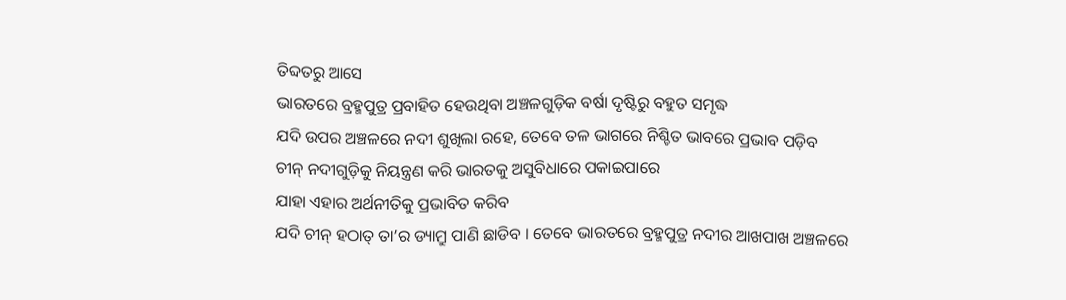ତିବ୍ଦତରୁ ଆସେ
ଭାରତରେ ବ୍ରହ୍ମପୁତ୍ର ପ୍ରବାହିତ ହେଉଥିବା ଅଞ୍ଚଳଗୁଡ଼ିକ ବର୍ଷା ଦୃଷ୍ଟିରୁ ବହୁତ ସମୃଦ୍ଧ
ଯଦି ଉପର ଅଞ୍ଚଳରେ ନଦୀ ଶୁଖିଲା ରହେ, ତେବେ ତଳ ଭାଗରେ ନିଶ୍ଚିତ ଭାବରେ ପ୍ରଭାବ ପଡ଼ିବ
ଚୀନ୍ ନଦୀଗୁଡ଼ିକୁ ନିୟନ୍ତ୍ରଣ କରି ଭାରତକୁ ଅସୁବିଧାରେ ପକାଇପାରେ
ଯାହା ଏହାର ଅର୍ଥନୀତିକୁ ପ୍ରଭାବିତ କରିବ
ଯଦି ଚୀନ୍ ହଠାତ୍ ତା’ର ଡ୍ୟାମ୍ରୁ ପାଣି ଛାଡିବ । ତେବେ ଭାରତରେ ବ୍ରହ୍ମପୁତ୍ର ନଦୀର ଆଖପାଖ ଅଞ୍ଚଳରେ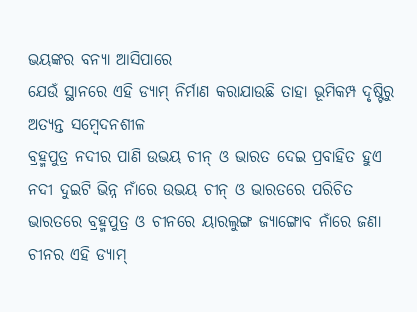ଭୟଙ୍କର ବନ୍ୟା ଆସିପାରେ
ଯେଉଁ ସ୍ଥାନରେ ଏହି ଡ୍ୟାମ୍ ନିର୍ମାଣ କରାଯାଉଛି ତାହା ଭୂମିକମ୍ପ ଦୃଷ୍ଟିରୁ ଅତ୍ୟନ୍ତ ସମ୍ବେଦନଶୀଳ
ବ୍ରହ୍ମପୁତ୍ର ନଦୀର ପାଣି ଉଭୟ ଚୀନ୍ ଓ ଭାରତ ଦେଇ ପ୍ରବାହିତ ହୁଏ
ନଦୀ ଦୁଇଟି ଭିନ୍ନ ନାଁରେ ଉଭୟ ଚୀନ୍ ଓ ଭାରତରେ ପରିଚିତ
ଭାରତରେ ବ୍ରହ୍ମପୁତ୍ର ଓ ଚୀନରେ ୟାରଲୁଙ୍ଗ ଜ୍ୟାଙ୍ଗୋବ ନାଁରେ ଜଣା
ଚୀନର ଏହି ଡ୍ୟାମ୍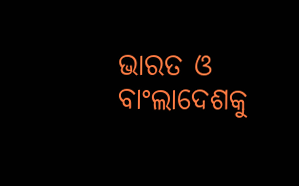ଭାରତ ଓ ବାଂଲାଦେଶକୁ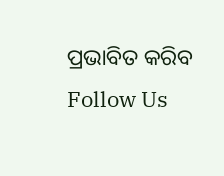ପ୍ରଭାବିତ କରିବ
Follow Us